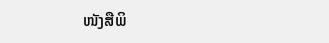ໜັງສືພິ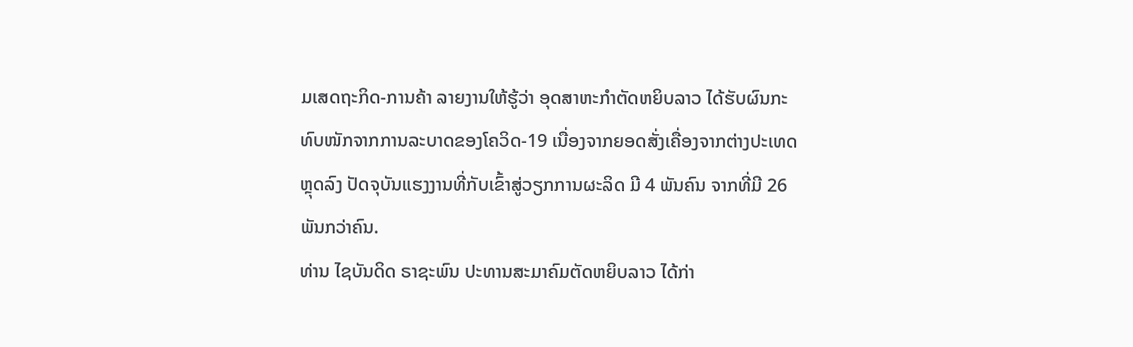ມເສດຖະກິດ-ການຄ້າ ລາຍງານໃຫ້ຮູ້ວ່າ ອຸດສາຫະກຳຕັດຫຍິບລາວ ໄດ້ຮັບຜົນກະທົບໜັກຈາກການລະບາດຂອງໂຄວິດ-19 ເນື່ອງຈາກຍອດສັ່ງເຄື່ອງຈາກຕ່າງປະເທດຫຼຸດລົງ ປັດຈຸບັນແຮງງານທີ່ກັບເຂົ້າສູ່ວຽກການຜະລິດ ມີ 4 ພັນຄົນ ຈາກທີ່ມີ 26 ພັນກວ່າຄົນ.
ທ່ານ ໄຊບັນດິດ ຣາຊະພົນ ປະທານສະມາຄົມຕັດຫຍິບລາວ ໄດ້ກ່າ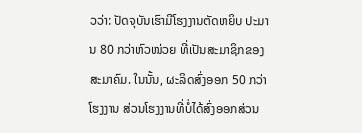ວວ່າ: ປັດຈຸບັນເຮົາມີໂຮງງານຕັດຫຍິບ ປະມານ 80 ກວ່າຫົວໜ່ວຍ ທີ່ເປັນສະມາຊິກຂອງສະມາຄົມ. ໃນນັ້ນ, ຜະລິດສົ່ງອອກ 50 ກວ່າໂຮງງານ ສ່ວນໂຮງງານທີ່ບໍ່ໄດ້ສົ່ງອອກສ່ວນ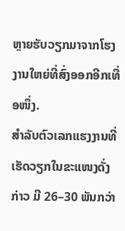ຫຼາຍຮັບວຽກມາຈາກໂຮງງານໃຫຍ່ທີ່ສົ່ງອອກອີກເທື່ອໜຶ່ງ.
ສໍາລັບຕົວເລກແຮງງານທີ່ເຮັດວຽກໃນຂະແໜງດັ່ງກ່າວ ມີ 26–30 ພັນກວ່າ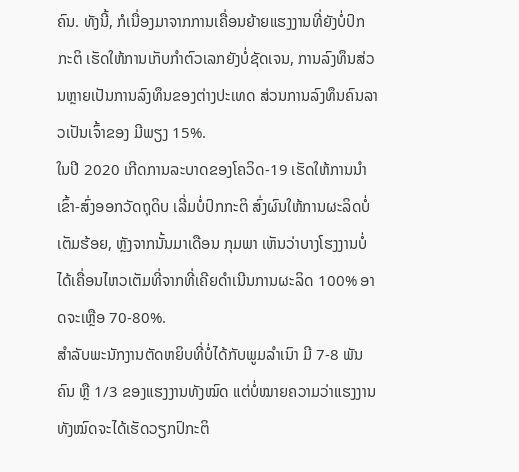ຄົນ. ທັງນີ້, ກໍເນື່ອງມາຈາກການເຄື່ອນຍ້າຍແຮງງານທີ່ຍັງບໍ່ປົກກະຕິ ເຮັດໃຫ້ການເກັບກໍາຕົວເລກຍັງບໍ່ຊັດເຈນ, ການລົງທຶນສ່ວນຫຼາຍເປັນການລົງທຶນຂອງຕ່າງປະເທດ ສ່ວນການລົງທຶນຄົນລາວເປັນເຈົ້າຂອງ ມີພຽງ 15%.
ໃນປີ 2020 ເກີດການລະບາດຂອງໂຄວິດ-19 ເຮັດໃຫ້ການນໍາເຂົ້າ-ສົ່ງອອກວັດຖຸດິບ ເລີ່ມບໍ່ປົກກະຕິ ສົ່ງຜົນໃຫ້ການຜະລິດບໍ່ເຕັມຮ້ອຍ, ຫຼັງຈາກນັ້ນມາເດືອນ ກຸມພາ ເຫັນວ່າບາງໂຮງງານບໍ່ໄດ້ເຄື່ອນໄຫວເຕັມທີ່ຈາກທີ່ເຄີຍດໍາເນີນການຜະລິດ 100% ອາດຈະເຫຼືອ 70-80%.
ສໍາລັບພະນັກງານຕັດຫຍິບທີ່ບໍ່ໄດ້ກັບພູມລໍາເນົາ ມີ 7-8 ພັນຄົນ ຫຼື 1/3 ຂອງແຮງງານທັງໝົດ ແຕ່ບໍ່ໝາຍຄວາມວ່າແຮງງານທັງໝົດຈະໄດ້ເຮັດວຽກປົກະຕິ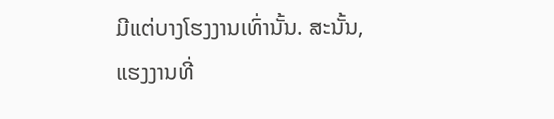ມີແຕ່ບາງໂຮງງານເທົ່ານັ້ນ. ສະນັ້ນ, ແຮງງານທີ່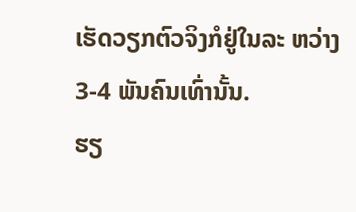ເຮັດວຽກຕົວຈິງກໍຢູ່ໃນລະ ຫວ່າງ 3-4 ພັນຄົນເທົ່ານັ້ນ.
ຮຽ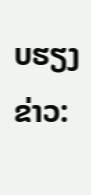ບຮຽງຂ່າວ: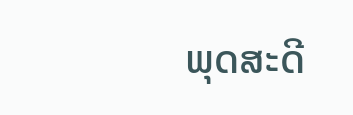ພຸດສະດີ